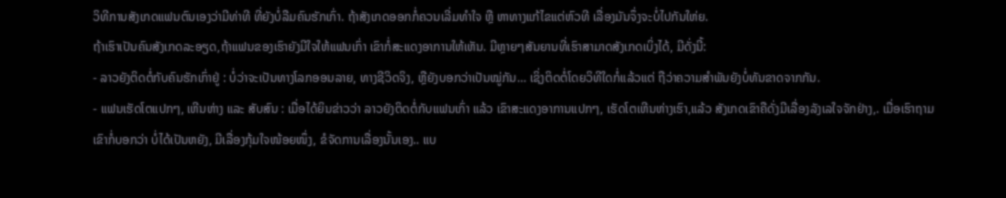ວິທີການສັງເກດແຟນຕົນເອງວ່າມີທ່າທີ ທີ່ຍັງບໍ່ລືມຄົນຮັກເກົ່າ. ຖ້າສັງເກດອອກກໍ່ຄວນເລີ່ມທຳໃຈ ຫຼື ຫາທາງແກ້ໄຂແຕ່ຫົວທີ ເລື່ອງມັນຈຶ່ງຈະບໍ່ໄປກັນໃຫ່ຍ.
ຖ້າເຮົາເປັນຄົນສັງເກດລະອຽດ,ຖ້າແຟນຂອງເຮົາຍັງມີໃຈໃຫ້ແຟນເກົ່າ ເຂົາກໍ່ສະແດງອາການໃຫ້ເຫັນ. ມີຫຼາຍໆສັນຍານທີ່ເຮົາສາມາດສັງເກດເບິ່ງໄດ້, ມີດັ່ງນີ້:
- ລາວຍັງຕິດຕໍ່ກັບຄົນຮັກເກົ່າຢູ່ : ບໍ່ວ່າຈະເປັນທາງໂລກອອນລາຍ, ທາງຊີວິດຈິງ, ຫຼືຍັງບອກວ່າເປັນໝູ່ກັນ… ເຊິ່ງຕິດຕໍ່ໂດຍວິທີໃດກໍ່ແລ້ວແຕ່ ຖືວ່າຄວາມສຳພັນຍັງບໍ່ທັນຂາດຈາກກັນ.
- ແຟນເຮັດໂຕແປກໆ, ເຫີນຫ່າງ ແລະ ສັບສົນ : ເມື່ອໄດ້ຍິນຂ່າວວ່າ ລາວຍັງຕິດຕໍ່ກັບແຟນເກົ່າ ແລ້ວ ເຂົາສະແດງອາການແປກໆ, ເຮັດໂຕເຫີນຫ່າງເຮົາ,ແລ້ວ ສັງເກດເຂົາຄືດັ່ງມີເລື່ອງລັງເລໃຈຈັກຢ່າງ,. ເມື່ອເຮົາຖາມເຂົາກໍ່ບອກວ່າ ບໍ່ໄດ້ເປັນຫຍັງ, ມີເລື່ອງກຸ້ມໃຈໜ້ອຍໜຶ່ງ, ຂໍຈັດການເລື່ອງນັ້ນເອງ.. ແບ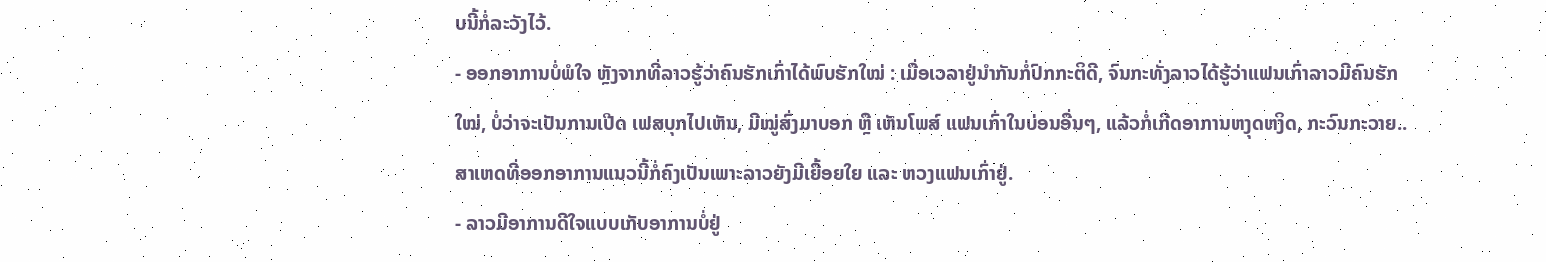ບນີ້ກໍ່ລະວັງໄວ້.
- ອອກອາການບໍ່ພໍໃຈ ຫຼັງຈາກທີ່ລາວຮູ້ວ່າຄົນຮັກເກົ່າໄດ້ພົບຮັກໃໝ່ : ເມື່ອເວລາຢູ່ນຳກັນກໍ່ປົກກະຕິດີ, ຈົນກະທັ່ງລາວໄດ້ຮູ້ວ່າແຟນເກົ່າລາວມີຄົນຮັກໃໝ່, ບໍ່ວ່າຈະເປັນການເປີດ ເຟສບຸກໄປເຫັນ, ມີໝູ່ສົ່ງມາບອກ ຫຼື ເຫັນໂພສ໌ ແຟນເກົ່າໃນບ່ອນອື່ນໆ, ແລ້ວກໍ່ເກີດອາການຫງຸດຫງິດ, ກະວົນກະວາຍ.. ສາເຫດທີ່ອອກອາການແນວນີ້ກໍ່ຄົງເປັນເພາະລາວຍັງມີເຍື້ອຍໃຍ ແລະ ຫວງແຟນເກົ່າຢູ່.
- ລາວມີອາການດີໃຈແບບເກັບອາການບໍ່ຢູ່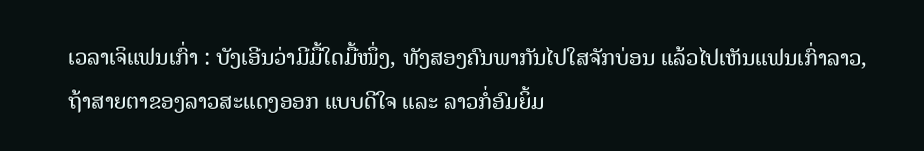ເວລາເຈິແຟນເກົ່າ : ບັງເອີນວ່າມີມື້ໃດມື້ໜຶ່ງ, ທັງສອງຄົນພາກັນໄປໃສຈັກບ່ອນ ແລ້ວໄປເຫັນແຟນເກົ່າລາວ, ຖ້າສາຍຕາຂອງລາວສະແດງອອກ ແບບດີໃຈ ແລະ ລາວກໍ່ອົມຍິ້ມ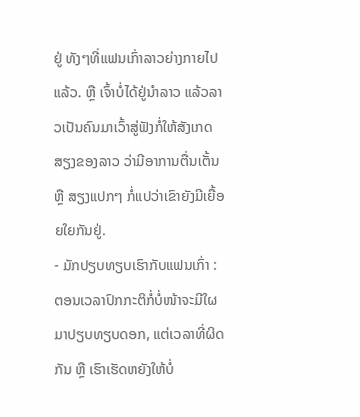ຢູ່ ທັງໆທີ່ແຟນເກົ່າລາວຍ່າງກາຍໄປແລ້ວ. ຫຼື ເຈົ້າບໍ່ໄດ້ຢູ່ນຳລາວ ແລ້ວລາວເປັນຄົນມາເວົ້າສູ່ຟັງກໍ່ໃຫ້ສັງເກດສຽງຂອງລາວ ວ່າມີອາການຕື່ນເຕັ້ນ ຫຼື ສຽງແປກໆ ກໍ່ແປວ່າເຂົາຍັງມີເຍື້ອຍໃຍກັນຢູ່.
- ມັກປຽບທຽບເຮົາກັບແຟນເກົ່າ : ຕອນເວລາປົກກະຕິກໍ່ບໍ່ໜ້າຈະມີໃຜມາປຽບທຽບດອກ, ແຕ່ເວລາທີ່ຜິດກັນ ຫຼື ເຮົາເຮັດຫຍັງໃຫ້ບໍ່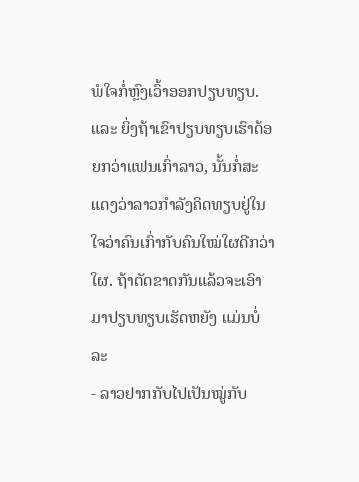ພໍໃຈກໍ່ຫຼົງເວົ້າອອກປຽບທຽບ. ແລະ ຍິ່ງຖ້າເຂົາປຽບທຽບເຮົາດ້ອຍກວ່າແຟນເກົ່າລາວ, ນັ້ນກໍ່ສະແດງວ່າລາວກຳລັງຄິດທຽບຢູ່ໃນໃຈວ່າຄົນເກົ່າກັບຄົນໃໝ່ໃຜດີກວ່າໃຜ. ຖ້າຕັດຂາດກັນແລ້ວຈະເອົາມາປຽບທຽບເຮັດຫຍັງ ແມ່ນບໍ່ລະ
- ລາວຢາກກັບໄປເປັນໝູ່ກັບ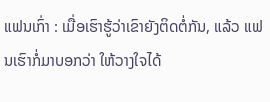ແຟນເກົ່າ : ເມື່ອເຮົາຮູ້ວ່າເຂົາຍັງຕິດຕໍ່ກັນ, ແລ້ວ ແຟນເຮົາກໍ່ມາບອກວ່າ ໃຫ້ວາງໃຈໄດ້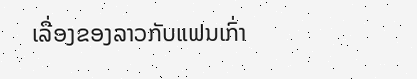ເລື່ອງຂອງລາວກັບແຟນເກົ່າ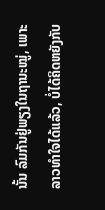ນັ້ນ ລົມກັນຢູ່ພຽງໃນຖານະໝູ່, ເພາະ ລາວທຳໃຈໄດ້ແລ້ວ, ບໍ່ໄດ້ຄິດຫຍັງກັບ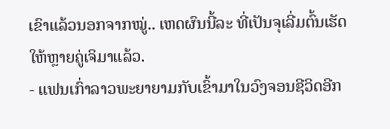ເຂົາແລ້ວນອກຈາກໝູ່.. ເຫດຜົນນີ້ລະ ທີ່ເປັນຈຸເລີ່ມຕົ້ນເຮັດໃຫ້ຫຼາຍຄູ່ເຈິມາແລ້ວ.
- ແຟນເກົ່າລາວພະຍາຍາມກັບເຂົ້າມາໃນວົງຈອນຊີວິດອີກ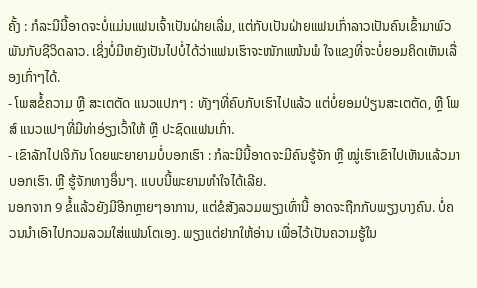ຄັ້ງ : ກໍລະນີນີ້ອາດຈະບໍ່ແມ່ນແຟນເຈົ້າເປັນຝ່າຍເລີ່ມ, ແຕ່ກັບເປັນຝ່າຍແຟນເກົ່າລາວເປັນຄົນເຂົ້າມາພົວພັນກັບຊີວິດລາວ. ເຊິ່ງບໍ່ມີຫຍັງເປັນໄປບໍ່ໄດ້ວ່າແຟນເຮົາຈະໜັກແໜ້ນພໍ ໃຈແຂງທີ່ຈະບໍ່ຍອມຄິດເຫັນເລື່ອງເກົ່າໆໄດ້.
- ໂພສຂໍ້ຄວາມ ຫຼື ສະເຕຕັດ ແນວແປກໆ : ທັງໆທີ່ຄົບກັບເຮົາໄປແລ້ວ ແຕ່ບໍ່ຍອມປ່ຽນສະເຕຕັດ, ຫຼື ໂພສ໌ ແນວແປໆທີ່ມີທ່າອ່ຽງເວົ້າໃຫ້ ຫຼື ປະຊົດແຟນເກົ່າ.
- ເຂົາລັກໄປເຈິກັນ ໂດຍພະຍາຍາມບໍ່ບອກເຮົາ : ກໍລະນີນີ້ອາດຈະມີຄົນຮູ້ຈັກ ຫຼື ໝູ່ເຮົາເຂົາໄປເຫັນແລ້ວມາບອກເຮົາ. ຫຼື ຮູ້ຈັກທາງອຶ່ນໆ. ແບບນີ້ພະຍາມທຳໃຈໄດ້ເລີຍ.
ນອກຈາກ 9 ຂໍ້ແລ້ວຍັງມີອີກຫຼາຍໆອາການ, ແຕ່ຂໍສັງລວມພຽງເທົ່ານີ້ ອາດຈະຖືກກັບພຽງບາງຄົນ. ບໍ່ຄວນນຳເອົາໄປກວມລວມໃສ່ແຟນໂຕເອງ. ພຽງແຕ່ຢາກໃຫ້ອ່ານ ເພື່ອໄວ້ເປັນຄວາມຮູ້ໃນ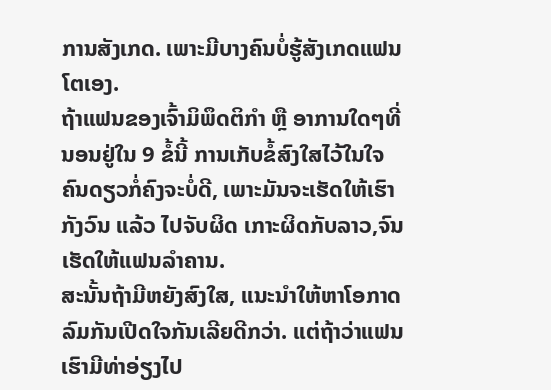ການສັງເກດ. ເພາະມີບາງຄົນບໍ່ຮູ້ສັງເກດແຟນໂຕເອງ.
ຖ້າແຟນຂອງເຈົ້າມິພຶດຕິກຳ ຫຼື ອາການໃດໆທີ່ນອນຢູ່ໃນ 9 ຂໍ້ນີ້ ການເກັບຂໍ້ສົງໃສໄວ້ໃນໃຈຄົນດຽວກໍ່ຄົງຈະບໍ່ດີ, ເພາະມັນຈະເຮັດໃຫ້ເຮົາກັງວົນ ແລ້ວ ໄປຈັບຜິດ ເກາະຜິດກັບລາວ,ຈົນເຮັດໃຫ້ແຟນລຳຄານ.
ສະນັ້ນຖ້າມີຫຍັງສົງໃສ, ແນະນຳໃຫ້ຫາໂອກາດ ລົມກັນເປີດໃຈກັນເລີຍດີກວ່າ. ແຕ່ຖ້າວ່າແຟນເຮົາມີທ່າອ່ຽງໄປ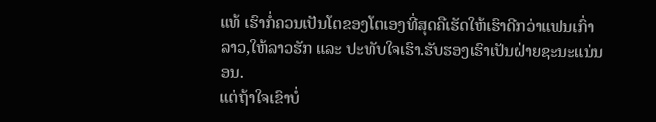ແທ້ ເຮົາກໍ່ຄວນເປັນໂຕຂອງໂຕເອງທີ່ສຸດຄືເຮັດໃຫ້ເຮົາດີກວ່າແຟນເກົ່າລາວ,ໃຫ້ລາວຮັກ ແລະ ປະທັບໃຈເຮົາ.ຮັບຮອງເຮົາເປັນຝ່າຍຊະນະແນ່ນອນ.
ແຕ່ຖ້າໃຈເຂົາບໍ່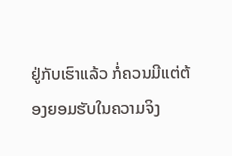ຢູ່ກັບເຮົາແລ້ວ ກໍ່ຄວນມີແຕ່ຕ້ອງຍອມຮັບໃນຄວາມຈິງ